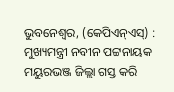ଭୁବନେଶ୍ୱର, (କେପିଏନ୍ଏସ୍) : ମୁଖ୍ୟମନ୍ତ୍ରୀ ନବୀନ ପଟ୍ଟନାୟକ ମୟୁରଭଞ୍ଜ ଜିଲ୍ଲା ଗସ୍ତ କରି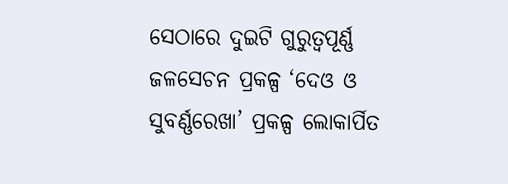ସେଠାରେ ଦୁଇଟି ଗୁରୁତ୍ୱପୂର୍ଣ୍ଣ ଜଳସେଚନ ପ୍ରକଳ୍ପ ‘ଦେଓ ଓ ସୁବର୍ଣ୍ଣରେଖା’ ପ୍ରକଳ୍ପ ଲୋକାର୍ପିତ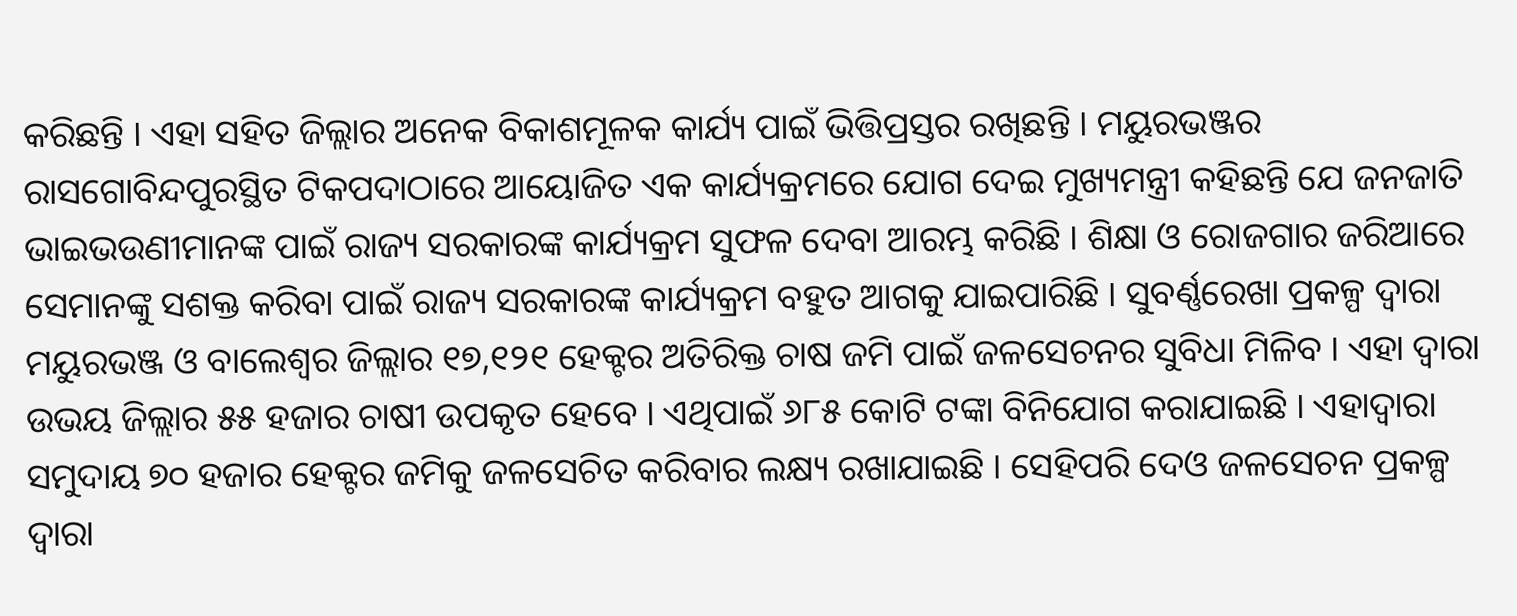କରିଛନ୍ତି । ଏହା ସହିତ ଜିଲ୍ଲାର ଅନେକ ବିକାଶମୂଳକ କାର୍ଯ୍ୟ ପାଇଁ ଭିତ୍ତିପ୍ରସ୍ତର ରଖିଛନ୍ତି । ମୟୁରଭଞ୍ଜର ରାସଗୋବିନ୍ଦପୁରସ୍ଥିତ ଟିକପଦାଠାରେ ଆୟୋଜିତ ଏକ କାର୍ଯ୍ୟକ୍ରମରେ ଯୋଗ ଦେଇ ମୁଖ୍ୟମନ୍ତ୍ରୀ କହିଛନ୍ତି ଯେ ଜନଜାତି ଭାଇଭଉଣୀମାନଙ୍କ ପାଇଁ ରାଜ୍ୟ ସରକାରଙ୍କ କାର୍ଯ୍ୟକ୍ରମ ସୁଫଳ ଦେବା ଆରମ୍ଭ କରିଛି । ଶିକ୍ଷା ଓ ରୋଜଗାର ଜରିଆରେ ସେମାନଙ୍କୁ ସଶକ୍ତ କରିବା ପାଇଁ ରାଜ୍ୟ ସରକାରଙ୍କ କାର୍ଯ୍ୟକ୍ରମ ବହୁତ ଆଗକୁ ଯାଇପାରିଛି । ସୁବର୍ଣ୍ଣରେଖା ପ୍ରକଳ୍ପ ଦ୍ୱାରା ମୟୁରଭଞ୍ଜ ଓ ବାଲେଶ୍ୱର ଜିଲ୍ଲାର ୧୭,୧୨୧ ହେକ୍ଟର ଅତିରିକ୍ତ ଚାଷ ଜମି ପାଇଁ ଜଳସେଚନର ସୁବିଧା ମିଳିବ । ଏହା ଦ୍ୱାରା ଉଭୟ ଜିଲ୍ଲାର ୫୫ ହଜାର ଚାଷୀ ଉପକୃତ ହେବେ । ଏଥିପାଇଁ ୬୮୫ କୋଟି ଟଙ୍କା ବିନିଯୋଗ କରାଯାଇଛି । ଏହାଦ୍ୱାରା ସମୁଦାୟ ୭୦ ହଜାର ହେକ୍ଟର ଜମିକୁ ଜଳସେଚିତ କରିବାର ଲକ୍ଷ୍ୟ ରଖାଯାଇଛି । ସେହିପରି ଦେଓ ଜଳସେଚନ ପ୍ରକଳ୍ପ ଦ୍ୱାରା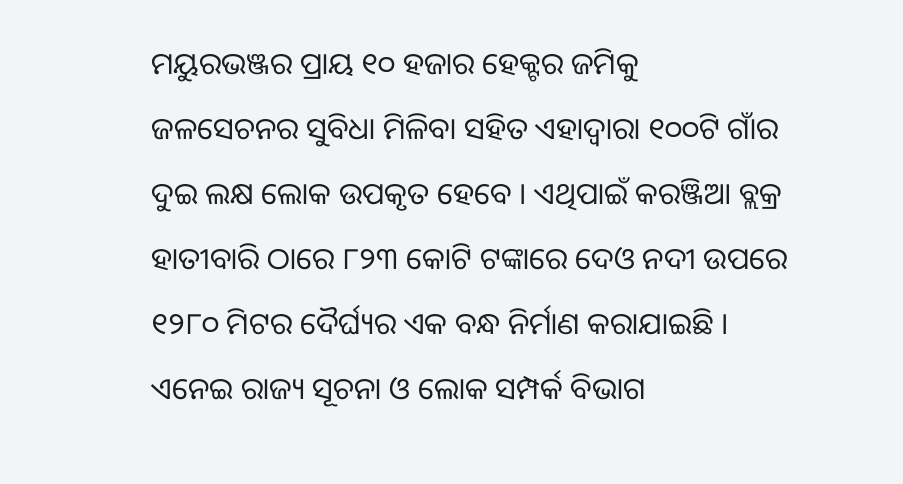ମୟୁରଭଞ୍ଜର ପ୍ରାୟ ୧୦ ହଜାର ହେକ୍ଟର ଜମିକୁ ଜଳସେଚନର ସୁବିଧା ମିଳିବା ସହିତ ଏହାଦ୍ୱାରା ୧୦୦ଟି ଗାଁର ଦୁଇ ଲକ୍ଷ ଲୋକ ଉପକୃତ ହେବେ । ଏଥିପାଇଁ କରଞ୍ଜିଆ ବ୍ଲକ୍ର ହାତୀବାରି ଠାରେ ୮୨୩ କୋଟି ଟଙ୍କାରେ ଦେଓ ନଦୀ ଉପରେ ୧୨୮୦ ମିଟର ଦୈର୍ଘ୍ୟର ଏକ ବନ୍ଧ ନିର୍ମାଣ କରାଯାଇଛି । ଏନେଇ ରାଜ୍ୟ ସୂଚନା ଓ ଲୋକ ସମ୍ପର୍କ ବିଭାଗ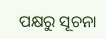ପକ୍ଷରୁ ସୂଚନା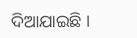ଦିଆଯାଇଛି ।